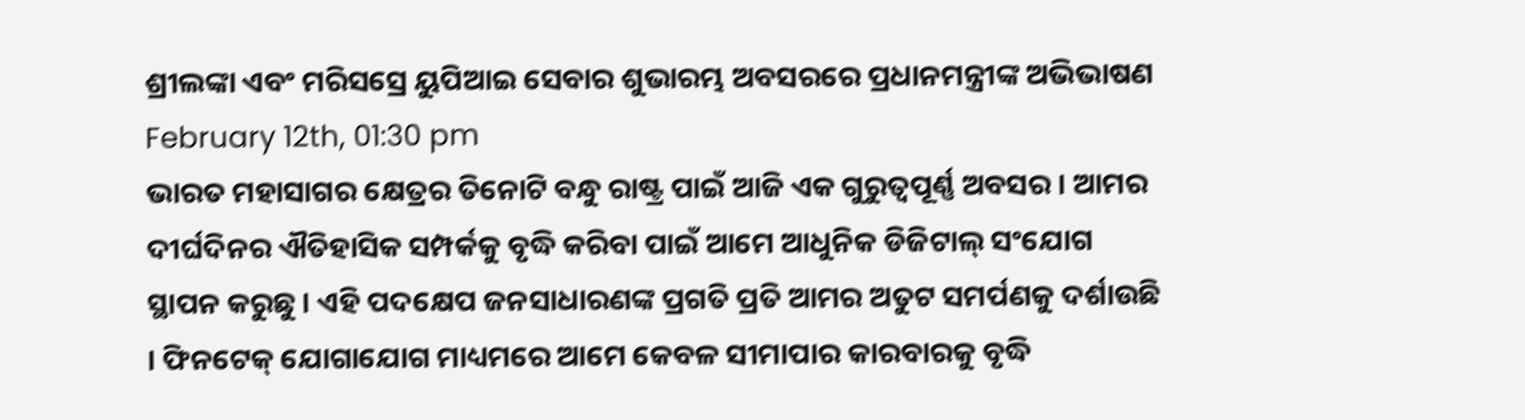ଶ୍ରୀଲଙ୍କା ଏବଂ ମରିସସ୍ରେ ୟୁପିଆଇ ସେବାର ଶୁଭାରମ୍ଭ ଅବସରରେ ପ୍ରଧାନମନ୍ତ୍ରୀଙ୍କ ଅଭିଭାଷଣ
February 12th, 01:30 pm
ଭାରତ ମହାସାଗର କ୍ଷେତ୍ରର ତିନୋଟି ବନ୍ଧୁ ରାଷ୍ଟ୍ର ପାଇଁ ଆଜି ଏକ ଗୁରୁତ୍ୱପୂର୍ଣ୍ଣ ଅବସର । ଆମର ଦୀର୍ଘଦିନର ଐତିହାସିକ ସମ୍ପର୍କକୁ ବୃଦ୍ଧି କରିବା ପାଇଁ ଆମେ ଆଧୁନିକ ଡିଜିଟାଲ୍ ସଂଯୋଗ ସ୍ଥାପନ କରୁଛୁ । ଏହି ପଦକ୍ଷେପ ଜନସାଧାରଣଙ୍କ ପ୍ରଗତି ପ୍ରତି ଆମର ଅତୁଟ ସମର୍ପଣକୁ ଦର୍ଶାଉଛି । ଫିନଟେକ୍ ଯୋଗାଯୋଗ ମାଧ୍ୟମରେ ଆମେ କେବଳ ସୀମାପାର କାରବାରକୁ ବୃଦ୍ଧି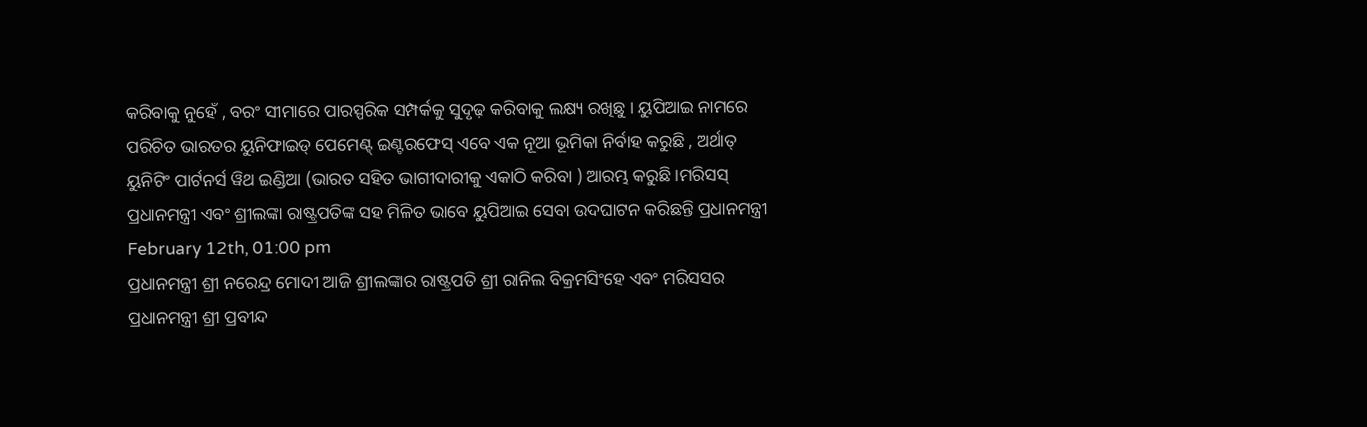କରିବାକୁ ନୁହେଁ , ବରଂ ସୀମାରେ ପାରସ୍ପରିକ ସମ୍ପର୍କକୁ ସୁଦୃଢ଼ କରିବାକୁ ଲକ୍ଷ୍ୟ ରଖିଛୁ । ୟୁପିଆଇ ନାମରେ ପରିଚିତ ଭାରତର ୟୁନିଫାଇଡ୍ ପେମେଣ୍ଟ୍ ଇଣ୍ଟରଫେସ୍ ଏବେ ଏକ ନୂଆ ଭୂମିକା ନିର୍ବାହ କରୁଛି , ଅର୍ଥାତ୍ ୟୁନିଟିଂ ପାର୍ଟନର୍ସ ୱିଥ ଇଣ୍ଡିଆ (ଭାରତ ସହିତ ଭାଗୀଦାରୀକୁ ଏକାଠି କରିବା ) ଆରମ୍ଭ କରୁଛି ।ମରିସସ୍ ପ୍ରଧାନମନ୍ତ୍ରୀ ଏବଂ ଶ୍ରୀଲଙ୍କା ରାଷ୍ଟ୍ରପତିଙ୍କ ସହ ମିଳିତ ଭାବେ ୟୁପିଆଇ ସେବା ଉଦଘାଟନ କରିଛନ୍ତି ପ୍ରଧାନମନ୍ତ୍ରୀ
February 12th, 01:00 pm
ପ୍ରଧାନମନ୍ତ୍ରୀ ଶ୍ରୀ ନରେନ୍ଦ୍ର ମୋଦୀ ଆଜି ଶ୍ରୀଲଙ୍କାର ରାଷ୍ଟ୍ରପତି ଶ୍ରୀ ରାନିଲ ବିକ୍ରମସିଂହେ ଏବଂ ମରିସସର ପ୍ରଧାନମନ୍ତ୍ରୀ ଶ୍ରୀ ପ୍ରବୀନ୍ଦ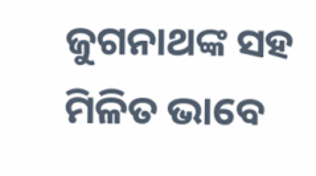ଜୁଗନାଥଙ୍କ ସହ ମିଳିତ ଭାବେ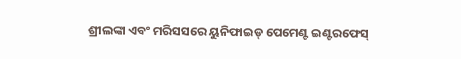ଶ୍ରୀଲଙ୍କା ଏବଂ ମରିସସରେ ୟୁନିଫାଇଡ୍ ପେମେଣ୍ଟ ଇଣ୍ଟରଫେସ୍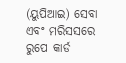(ୟୁପିଆଇ) ସେବା ଏବଂ ମରିସସରେ ରୁପେ କାର୍ଡ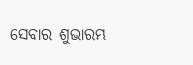ସେବାର ଶୁଭାରମ୍ଭ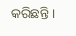କରିଛନ୍ତି ।